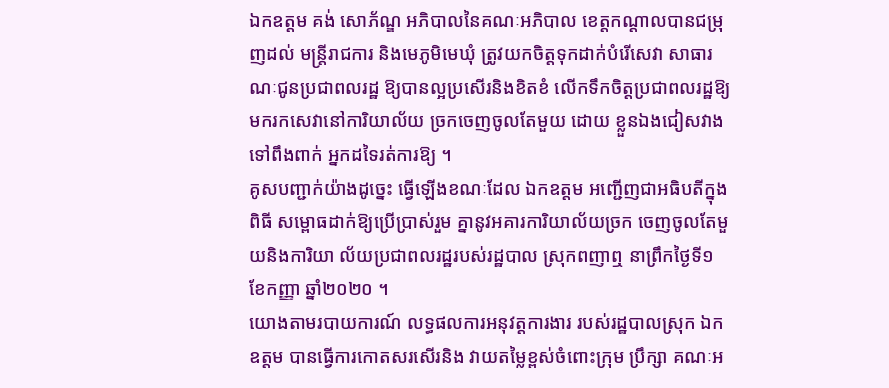ឯកឧត្តម គង់ សោភ័ណ្ឌ អភិបាលនៃគណៈអភិបាល ខេត្តកណ្តាលបានជម្រុញដល់ មន្ត្រីរាជការ និងមេភូមិមេឃុំ ត្រូវយកចិត្តទុកដាក់បំរើសេវា សាធារណៈជូនប្រជាពលរដ្ឋ ឱ្យបានល្អប្រសើរនិងខិតខំ លើកទឹកចិត្តប្រជាពលរដ្ឋឱ្យ មករកសេវានៅការិយាល័យ ច្រកចេញចូលតែមួយ ដោយ ខ្លួនឯងជៀសវាងទៅពឹងពាក់ អ្នកដទៃរត់ការឱ្យ ។
គូសបញ្ជាក់យ៉ាងដូច្នេះ ធ្វើឡើងខណៈដែល ឯកឧត្តម អញ្ជើញជាអធិបតីក្នុងពិធី សម្ពោធដាក់ឱ្យប្រើប្រាស់រួម គ្នានូវអគារការិយាល័យច្រក ចេញចូលតែមួយនិងការិយា ល័យប្រជាពលរដ្ឋរបស់រដ្ឋបាល ស្រុកពញាឮ នាព្រឹកថ្ងៃទី១ ខែកញ្ញា ឆ្នាំ២០២០ ។
យោងតាមរបាយការណ៍ លទ្ធផលការអនុវត្តការងារ របស់រដ្ឋបាលស្រុក ឯកឧត្តម បានធ្វើការកោតសរសើរនិង វាយតម្លៃខ្ពស់ចំពោះក្រុម ប្រឹក្សា គណៈអ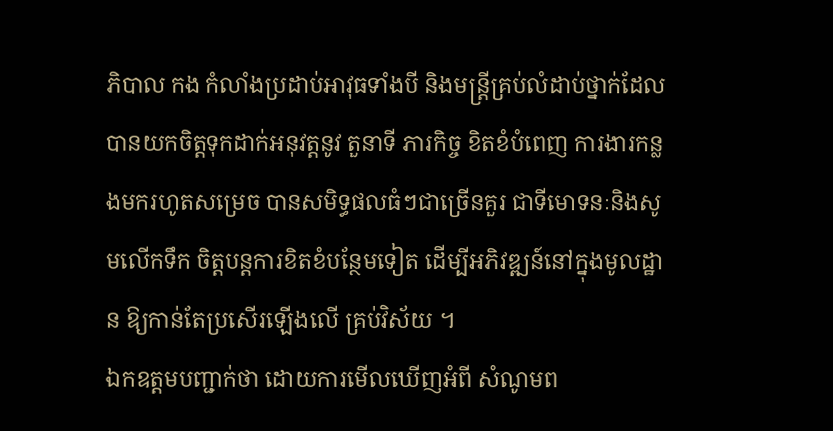ភិបាល កង កំលាំងប្រដាប់អាវុធទាំងបី និងមន្ត្រីគ្រប់លំដាប់ថ្នាក់ដែល បានយកចិត្តទុកដាក់អនុវត្តនូវ តួនាទី ភារកិច្ច ខិតខំបំពេញ ការងារកន្លងមករហូតសម្រេច បានសមិទ្ធផលធំៗជាច្រើនគួរ ជាទីមោទនៈនិងសូមលើកទឹក ចិត្តបន្តការខិតខំបន្ថែមទៀត ដើម្បីអភិវឌ្ឍន៍នៅក្នុងមូលដ្ឋាន ឱ្យកាន់តែប្រសើរឡើងលើ គ្រប់វិស័យ ។
ឯកឧត្តមបញ្ជាក់ថា ដោយការមើលឃើញអំពី សំណូមព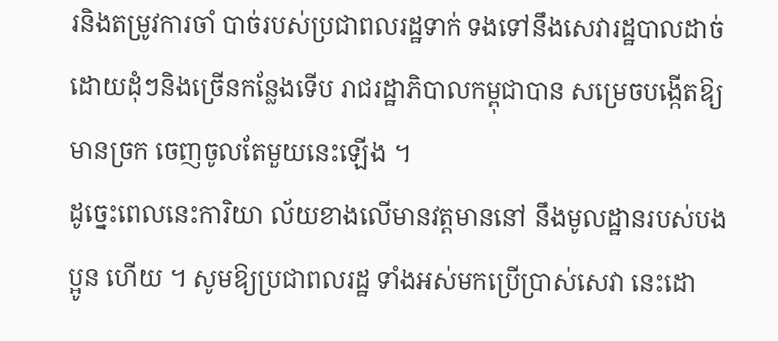រនិងតម្រូវការចាំ បាច់របស់ប្រជាពលរដ្ឋទាក់ ទងទៅនឹងសេវារដ្ឋបាលដាច់ ដោយដុំៗនិងច្រើនកន្លែងទើប រាជរដ្ឋាភិបាលកម្ពុជាបាន សម្រេចបង្កើតឱ្យមានច្រក ចេញចូលតែមួយនេះឡើង ។
ដូច្នេះពេលនេះការិយា ល័យខាងលើមានវត្តមាននៅ នឹងមូលដ្ឋានរបស់បងប្អូន ហើយ ។ សូមឱ្យប្រជាពលរដ្ឋ ទាំងអស់មកប្រើប្រាស់សេវា នេះដោ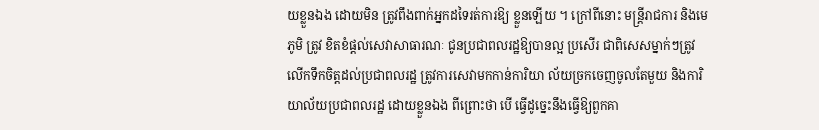យខ្លួនឯង ដោយមិន ត្រូវពឹងពាក់អ្នកដទៃរត់ការឱ្យ ខ្លួនឡើយ ។ ក្រៅពីនោះ មន្ត្រីរាជការ និងមេភូមិ ត្រូវ ខិតខំផ្តល់សេវាសាធារណៈ ជូនប្រជាពលរដ្ឋឱ្យបានល្អ ប្រសើរ ជាពិសេសម្នាក់ៗត្រូវ លើកទឹកចិត្តដល់ប្រជាពលរដ្ឋ ត្រូវការសេវាមកកាន់ការិយា ល័យច្រកចេញចូលតែមួយ និងការិយាល័យប្រជាពលរដ្ឋ ដោយខ្លួនឯង ពីព្រោះថា បើ ធ្វើដូច្នេះនឹងធ្វើឱ្យពួកគា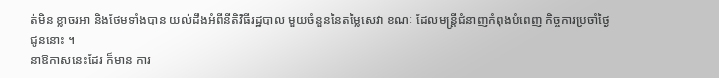ត់មិន ខ្លាចរអា និងថែមទាំងបាន យល់ដឹងអំពីនីតិវិធីរដ្ឋបាល មួយចំនួននៃតម្លៃសេវា ខណៈ ដែលមន្ត្រីជំនាញកំពុងបំពេញ កិច្ចការប្រចាំថ្ងៃជូននោះ ។
នាឱកាសនេះដែរ ក៏មាន ការ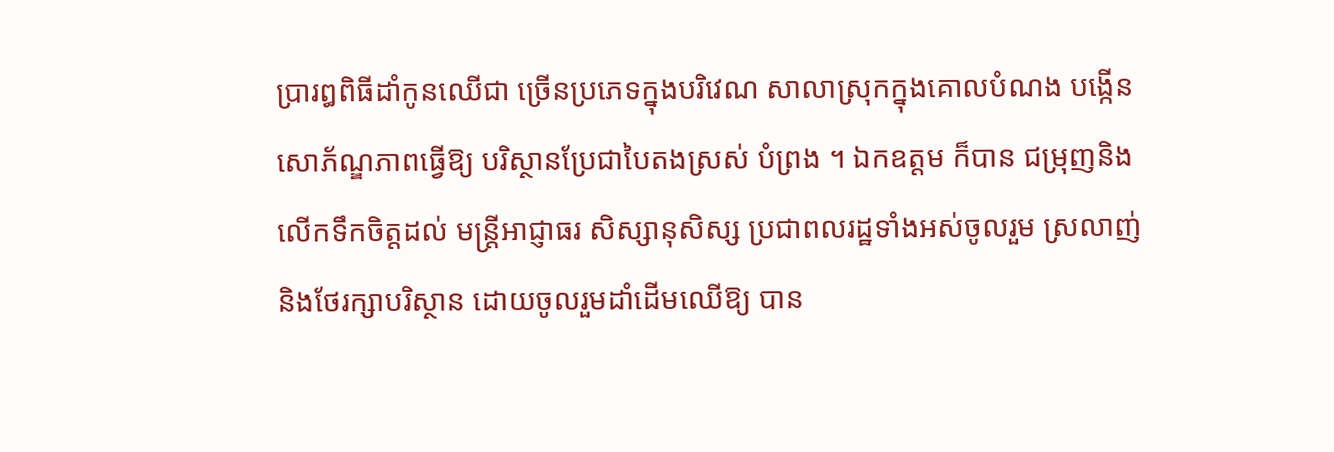ប្រារឰពិធីដាំកូនឈើជា ច្រើនប្រភេទក្នុងបរិវេណ សាលាស្រុកក្នុងគោលបំណង បង្កើនសោភ័ណ្ឌភាពធ្វើឱ្យ បរិស្ថានប្រែជាបៃតងស្រស់ បំព្រង ។ ឯកឧត្តម ក៏បាន ជម្រុញនិងលើកទឹកចិត្តដល់ មន្ត្រីអាជ្ញាធរ សិស្សានុសិស្ស ប្រជាពលរដ្ឋទាំងអស់ចូលរួម ស្រលាញ់និងថែរក្សាបរិស្ថាន ដោយចូលរួមដាំដើមឈើឱ្យ បាន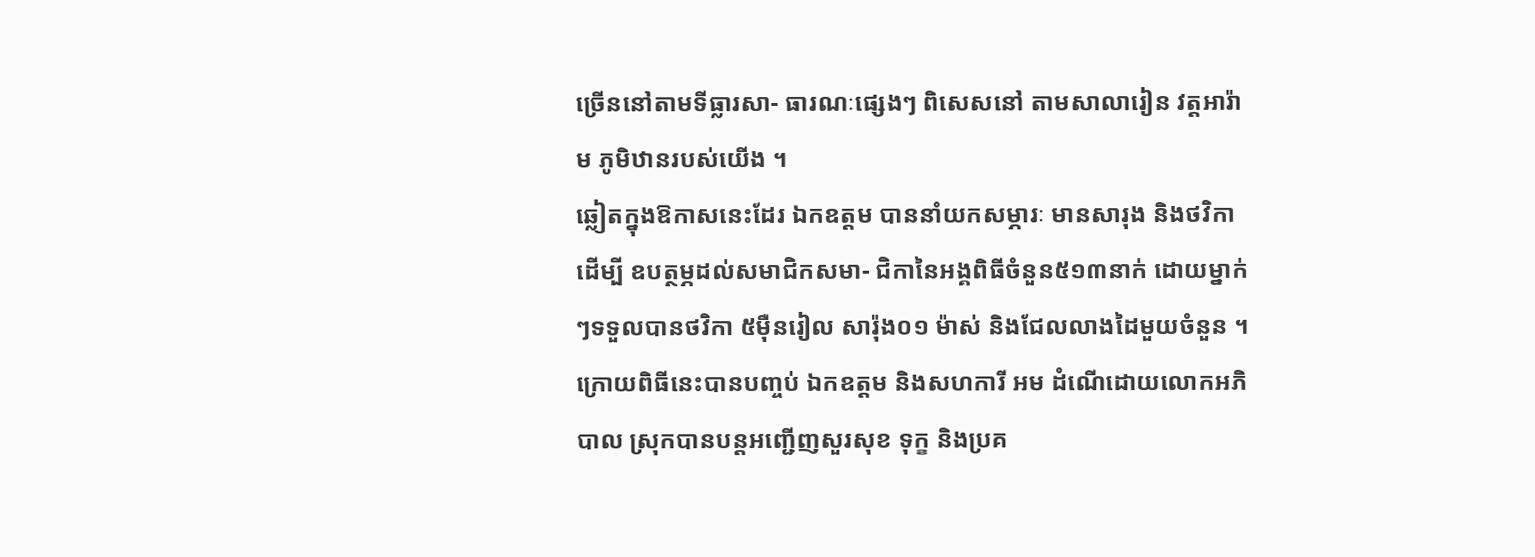ច្រើននៅតាមទីធ្លារសា- ធារណៈផ្សេងៗ ពិសេសនៅ តាមសាលារៀន វត្តអារ៉ាម ភូមិឋានរបស់យើង ។
ឆ្លៀតក្នុងឱកាសនេះដែរ ឯកឧត្តម បាននាំយកសម្ភារៈ មានសារុង និងថវិកាដើម្បី ឧបត្ថម្ភដល់សមាជិកសមា- ជិកានៃអង្គពិធីចំនួន៥១៣នាក់ ដោយម្នាក់ៗទទួលបានថវិកា ៥ម៉ឺនរៀល សារ៉ុង០១ ម៉ាស់ និងជែលលាងដៃមួយចំនួន ។
ក្រោយពិធីនេះបានបញ្ចប់ ឯកឧត្តម និងសហការី អម ដំណើដោយលោកអភិបាល ស្រុកបានបន្តអញ្ជើញសួរសុខ ទុក្ខ និងប្រគ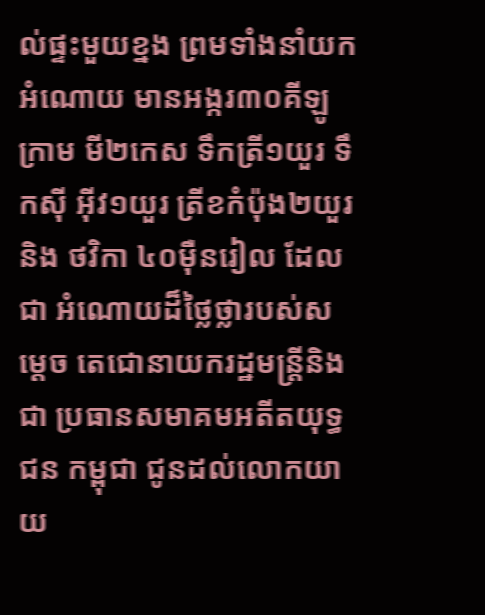ល់ផ្ទះមួយខ្នង ព្រមទាំងនាំយកអំណោយ មានអង្ករ៣០គីឡូក្រាម មី២កេស ទឹកត្រី១យួរ ទឹកស៊ី អ៊ីវ១យួរ ត្រីខកំប៉ុង២យួរ និង ថវិកា ៤០ម៉ឺនរៀល ដែលជា អំណោយដ៏ថ្លៃថ្លារបស់សម្តេច តេជោនាយករដ្ឋមន្ត្រីនិងជា ប្រធានសមាគមអតីតយុទ្ធជន កម្ពុជា ជូនដល់លោកយាយ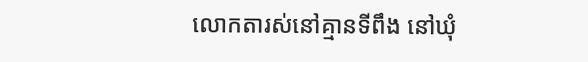លោកតារស់នៅគ្មានទីពឹង នៅឃុំ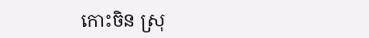កោះចិន ស្រុ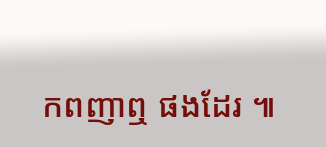កពញាឮ ផងដែរ ៕